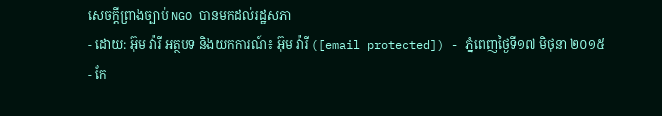សេចក្តីព្រាងច្បាប់ NGO បានមកដល់រដ្ឋសភា
- ដោយ: អ៊ុម វ៉ារី អត្ថបទ និងយកការណ៍៖ អ៊ុម វ៉ារី ([email protected]) - ភ្នំពេញថ្ងៃទី១៧ មិថុនា ២០១៥
- កែ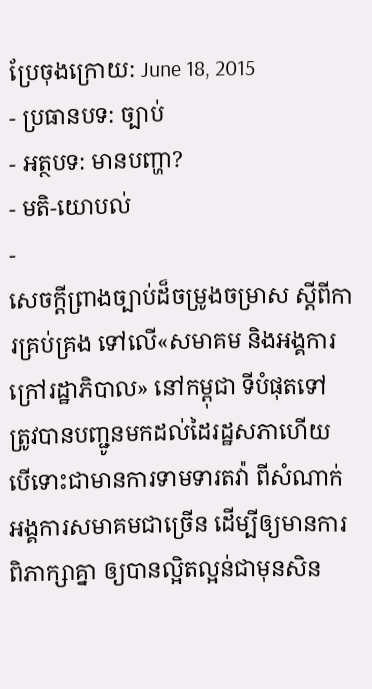ប្រែចុងក្រោយ: June 18, 2015
- ប្រធានបទ: ច្បាប់
- អត្ថបទ: មានបញ្ហា?
- មតិ-យោបល់
-
សេចក្ដីព្រាងច្បាប់ដ៏ចម្រូងចម្រាស ស្ដីពីការគ្រប់គ្រង ទៅលើ«សមាគម និងអង្គការក្រៅរដ្ឋាភិបាល» នៅកម្ពុជា ទីបំផុតទៅ ត្រូវបានបញ្ជូនមកដល់ដៃរដ្ឋសភាហើយ បើទោះជាមានការទាមទារតវ៉ា ពីសំណាក់អង្គការសមាគមជាច្រើន ដើម្បីឲ្យមានការពិភាក្សាគ្នា ឲ្យបានល្អិតល្អន់ជាមុនសិន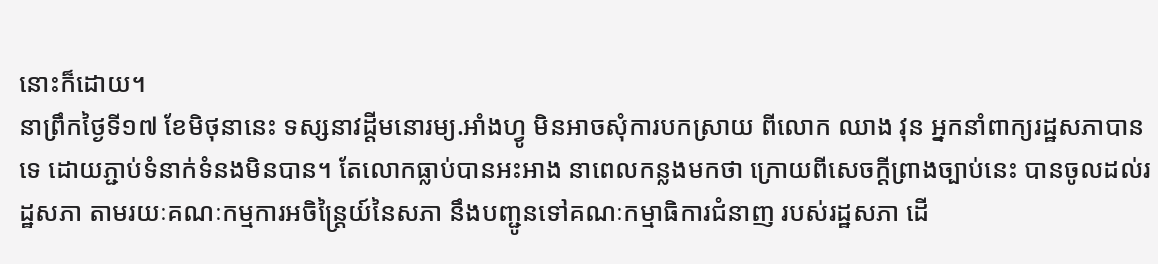នោះក៏ដោយ។
នាព្រឹកថ្ងៃទី១៧ ខែមិថុនានេះ ទស្សនាវដ្តីមនោរម្យ.អាំងហ្វូ មិនអាចសុំការបកស្រាយ ពីលោក ឈាង វុន អ្នកនាំពាក្យរដ្ឋសភាបានទេ ដោយភ្ជាប់ទំនាក់ទំនងមិនបាន។ តែលោកធ្លាប់បានអះអាង នាពេលកន្លងមកថា ក្រោយពីសេចក្តីព្រាងច្បាប់នេះ បានចូលដល់រដ្ឋសភា តាមរយៈគណៈកម្មការអចិន្ត្រៃយ៍នៃសភា នឹងបញ្ជូនទៅគណៈកម្មាធិការជំនាញ របស់រដ្ឋសភា ដើ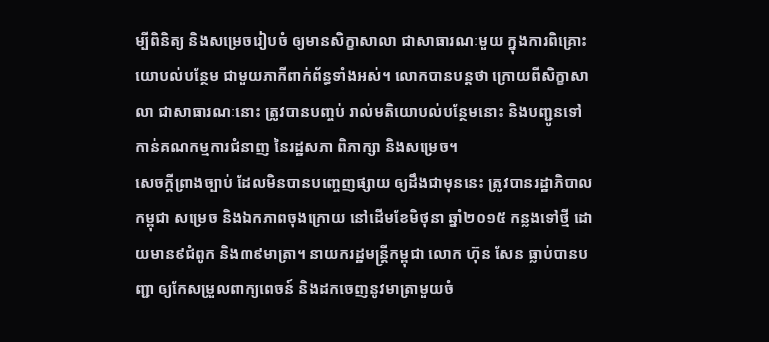ម្បីពិនិត្យ និងសម្រេចរៀបចំ ឲ្យមានសិក្ខាសាលា ជាសាធារណៈមួយ ក្នុងការពិគ្រោះយោបល់បន្ថែម ជាមួយភាកីពាក់ព័ន្ធទាំងអស់។ លោកបានបន្តថា ក្រោយពីសិក្ខាសាលា ជាសាធារណៈនោះ ត្រូវបានបញ្ចប់ រាល់មតិយោបល់បន្ថែមនោះ និងបញ្ជូនទៅកាន់គណកម្មការជំនាញ នៃរដ្ឋសភា ពិភាក្សា និងសម្រេច។
សេចក្តីព្រាងច្បាប់ ដែលមិនបានបញ្ចេញផ្សាយ ឲ្យដឹងជាមុននេះ ត្រូវបានរដ្ឋាភិបាលកម្ពុជា សម្រេច និងឯកភាពចុងក្រោយ នៅដើមខែមិថុនា ឆ្នាំ២០១៥ កន្លងទៅថ្មី ដោយមាន៩ជំពូក និង៣៩មាត្រា។ នាយករដ្ឋមន្ត្រីកម្ពុជា លោក ហ៊ុន សែន ធ្លាប់បានបញ្ជា ឲ្យកែសម្រួលពាក្យពេចន៍ និងដកចេញនូវមាត្រាមួយចំ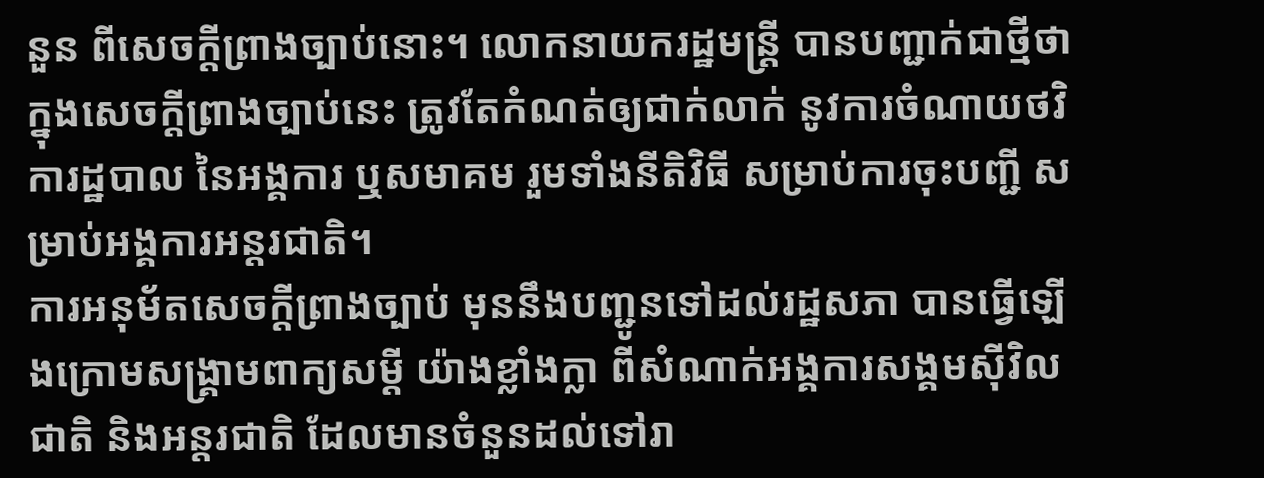នួន ពីសេចក្តីព្រាងច្បាប់នោះ។ លោកនាយករដ្ឋមន្រ្តី បានបញ្ជាក់ជាថ្មីថា ក្នុងសេចក្តីព្រាងច្បាប់នេះ ត្រូវតែកំណត់ឲ្យជាក់លាក់ នូវការចំណាយថវិការដ្ឋបាល នៃអង្គការ ឬសមាគម រួមទាំងនីតិវិធី សម្រាប់ការចុះបញ្ជី សម្រាប់អង្គការអន្តរជាតិ។
ការអនុម័តសេចក្ដីព្រាងច្បាប់ មុននឹងបញ្ជូនទៅដល់រដ្ឋសភា បានធ្វើឡើងក្រោមសង្គ្រាមពាក្យសម្ដី យ៉ាងខ្លាំងក្លា ពីសំណាក់អង្គការសង្គមស៊ីវិល ជាតិ និងអន្តរជាតិ ដែលមានចំនួនដល់ទៅរា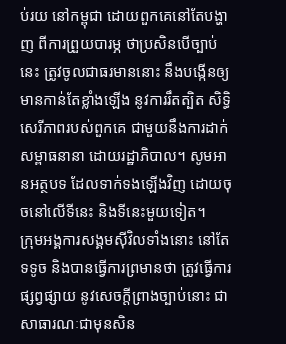ប់រយ នៅកម្ពុជា ដោយពួកគេនៅតែបង្ហាញ ពីការព្រួយបារម្ភ ថាប្រសិនបើច្បាប់នេះ ត្រូវចូលជាធរមាននោះ នឹងបង្កើនឲ្យមានកាន់តែខ្លាំងឡើង នូវការរឹតត្បិត សិទ្ធិសេរីភាពរបស់ពួកគេ ជាមួយនឹងការដាក់សម្ពាធនានា ដោយរដ្ឋាភិបាល។ សូមអានអត្ថបទ ដែលទាក់ទងឡើងវិញ ដោយចុចនៅលើទីនេះ និងទីនេះមួយទៀត។
ក្រុមអង្គការសង្គមស៊ីវិលទាំងនោះ នៅតែទទូច និងបានធ្វើការព្រមានថា ត្រូវធ្វើការផ្សព្វផ្សាយ នូវសេចក្តីព្រាងច្បាប់នោះ ជាសាធារណៈជាមុនសិន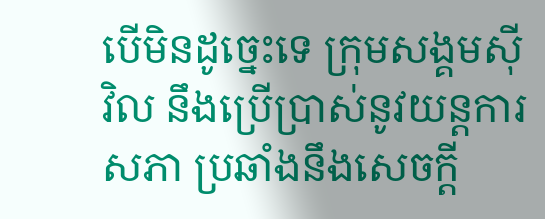បើមិនដូច្នេះទេ ក្រុមសង្គមស៊ីវិល នឹងប្រើប្រាស់នូវយន្តការសភា ប្រឆាំងនឹងសេចក្តី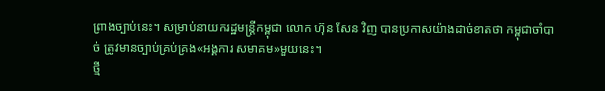ព្រាងច្បាប់នេះ។ សម្រាប់នាយករដ្ឋមន្រ្តីកម្ពុជា លោក ហ៊ុន សែន វិញ បានប្រកាសយ៉ាងដាច់ខាតថា កម្ពុជាចាំបាច់ ត្រូវមានច្បាប់គ្រប់គ្រង«អង្គការ សមាគម»មួយនេះ។
ថ្មី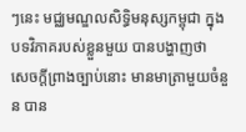ៗនេះ មជ្ឈមណ្ឌលសិទ្ធិមនុស្សកម្ពុជា ក្នុងបទវិភាគរបស់ខ្លួនមួយ បានបង្ហាញថា សេចក្តីព្រាងច្បាប់នោះ មានមាត្រាមួយចំនួន បាន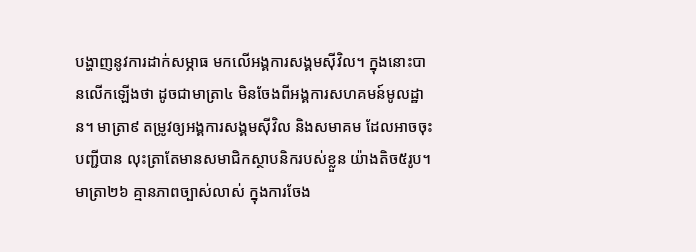បង្ហាញនូវការដាក់សម្ភាធ មកលើអង្គការសង្គមស៊ីវិល។ ក្នុងនោះបានលើកឡើងថា ដូចជាមាត្រា៤ មិនចែងពីអង្គការសហគមន៍មូលដ្ឋាន។ មាត្រា៩ តម្រូវឲ្យអង្គការសង្គមស៊ីវិល និងសមាគម ដែលអាចចុះបញ្ជីបាន លុះត្រាតែមានសមាជិកស្ថាបនិករបស់ខ្លួន យ៉ាងតិច៥រូប។ មាត្រា២៦ គ្មានភាពច្បាស់លាស់ ក្នុងការចែង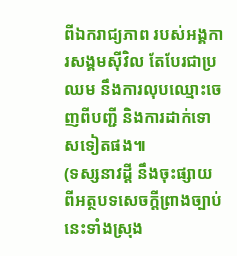ពីឯករាជ្យភាព របស់អង្គការសង្គមស៊ីវិល តែបែរជាប្រឈម នឹងការលុបឈ្មោះចេញពីបញ្ជី និងការដាក់ទោសទៀតផង៕
(ទស្សនាវដ្ដី នឹងចុះផ្សាយ ពីអត្ថបទសេចក្ដីព្រាងច្បាប់នេះទាំងស្រុង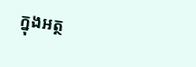ក្នុងអត្ថ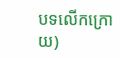បទលើកក្រោយ)